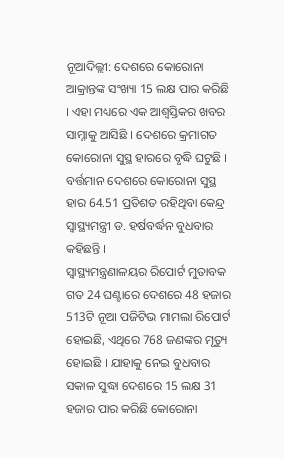ନୂଆଦିଲ୍ଲୀ: ଦେଶରେ କୋରୋନା ଆକ୍ରାନ୍ତଙ୍କ ସଂଖ୍ୟା 15 ଲକ୍ଷ ପାର କରିଛି । ଏହା ମଧ୍ୟରେ ଏକ ଆଶ୍ବସ୍ତିକର ଖବର ସାମ୍ନାକୁ ଆସିଛି । ଦେଶରେ କ୍ରମାଗତ କୋରୋନା ସୁସ୍ଥ ହାରରେ ବୃଦ୍ଧି ଘଟୁଛି । ବର୍ତ୍ତମାନ ଦେଶରେ କୋରୋନା ସୁସ୍ଥ ହାର 64.51 ପ୍ରତିଶତ ରହିଥିବା କେନ୍ଦ୍ର ସ୍ବାସ୍ଥ୍ୟମନ୍ତ୍ରୀ ଡ. ହର୍ଷବର୍ଦ୍ଧନ ବୁଧବାର କହିଛନ୍ତି ।
ସ୍ବାସ୍ଥ୍ୟମନ୍ତ୍ରଣାଳୟର ରିପୋର୍ଟ ମୁତାବକ ଗତ 24 ଘଣ୍ଟାରେ ଦେଶରେ 48 ହଜାର 513ଟି ନୂଆ ପଜିଟିଭ ମାମଲା ରିପୋର୍ଟ ହୋଇଛି, ଏଥିରେ 768 ଜଣଙ୍କର ମୃତ୍ୟୁ ହୋଇଛି । ଯାହାକୁ ନେଇ ବୁଧବାର ସକାଳ ସୁଦ୍ଧା ଦେଶରେ 15 ଲକ୍ଷ 31 ହଜାର ପାର କରିଛି କୋରୋନା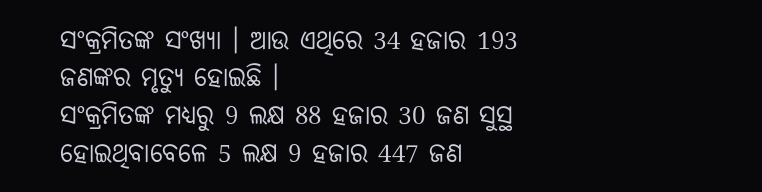ସଂକ୍ରମିତଙ୍କ ସଂଖ୍ୟା । ଆଉ ଏଥିରେ 34 ହଜାର 193 ଜଣଙ୍କର ମୃତ୍ୟୁ ହୋଇଛି ।
ସଂକ୍ରମିତଙ୍କ ମଧ୍ୟରୁ 9 ଲକ୍ଷ 88 ହଜାର 30 ଜଣ ସୁସ୍ଥ ହୋଇଥିବାବେଳେ 5 ଲକ୍ଷ 9 ହଜାର 447 ଜଣ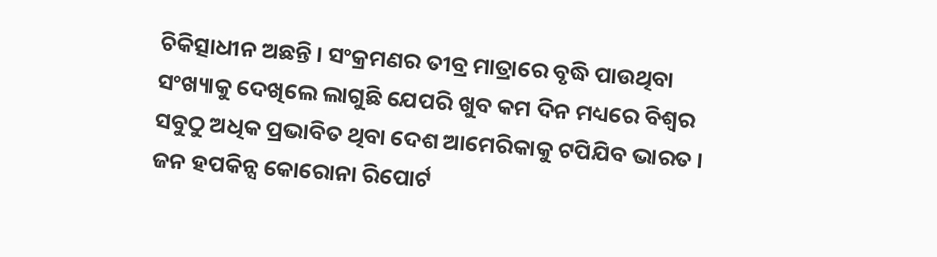ଚିକିତ୍ସାଧୀନ ଅଛନ୍ତି । ସଂକ୍ରମଣର ତୀବ୍ର ମାତ୍ରାରେ ବୃଦ୍ଧି ପାଉଥିବା ସଂଖ୍ୟାକୁ ଦେଖିଲେ ଲାଗୁଛି ଯେପରି ଖୁବ କମ ଦିନ ମଧ୍ୟରେ ବିଶ୍ବର ସବୁଠୁ ଅଧିକ ପ୍ରଭାବିତ ଥିବା ଦେଶ ଆମେରିକାକୁ ଟପିଯିବ ଭାରତ ।
ଜନ ହପକିନ୍ସ କୋରୋନା ରିପୋର୍ଟ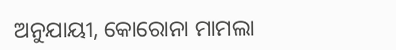ଅନୁଯାୟୀ, କୋରୋନା ମାମଲା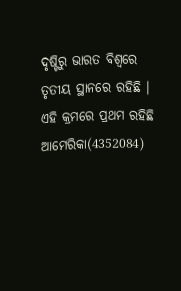ଦୃଷ୍ଟିରୁ ଭାରତ ବିଶ୍ବରେ ତୃତୀୟ ସ୍ଥାନରେ ରହିଛି । ଏହି କ୍ରମରେ ପ୍ରଥମ ରହିଛି ଆମେରିକା(4352084)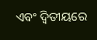ଏବଂ ଦ୍ବିତୀୟରେ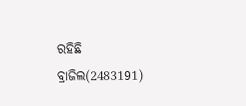ରହିଛି ବ୍ରାଜିଲ(2483191)